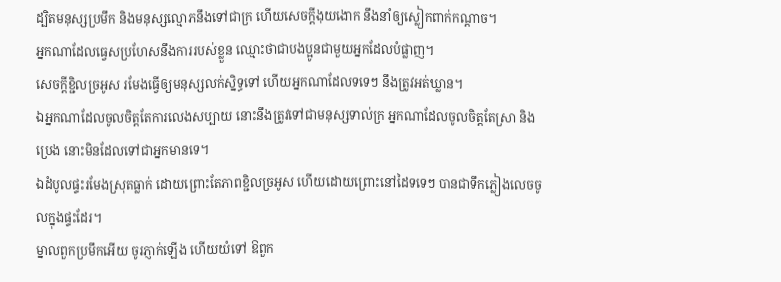ដ្បិតមនុស្សប្រមឹក និងមនុស្សល្មោភនឹងទៅជាក្រ ហើយសេចក្ដីងុយងោក នឹងនាំឲ្យស្លៀកពាក់កណ្តាច។
អ្នកណាដែលធ្វេសប្រហែសនឹងការរបស់ខ្លួន ឈ្មោះថាជាបងប្អូនជាមួយអ្នកដែលបំផ្លាញ។
សេចក្ដីខ្ជិលច្រអូស រមែងធ្វើឲ្យមនុស្សលក់ស្និទ្ធទៅ ហើយអ្នកណាដែលទទេៗ នឹងត្រូវអត់ឃ្លាន។
ឯអ្នកណាដែលចូលចិត្តតែការលេងសប្បាយ នោះនឹងត្រូវទៅជាមនុស្សទាល់ក្រ អ្នកណាដែលចូលចិត្តតែស្រា និងប្រេង នោះមិនដែលទៅជាអ្នកមានទេ។
ឯដំបូលផ្ទះរមែងស្រុតធ្លាក់ ដោយព្រោះតែភាពខ្ជិលច្រអូស ហើយដោយព្រោះនៅដៃទទេៗ បានជាទឹកភ្លៀងលេចចូលក្នុងផ្ទះដែរ។
ម្នាលពួកប្រមឹកអើយ ចូរភ្ញាក់ឡើង ហើយយំទៅ ឱពួក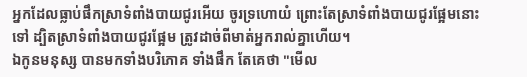អ្នកដែលធ្លាប់ផឹកស្រាទំពាំងបាយជូរអើយ ចូរទ្រហោយំ ព្រោះតែស្រាទំពាំងបាយជូរផ្អែមនោះទៅ ដ្បិតស្រាទំពាំងបាយជូរផ្អែម ត្រូវដាច់ពីមាត់អ្នករាល់គ្នាហើយ។
ឯកូនមនុស្ស បានមកទាំងបរិភោគ ទាំងផឹក តែគេថា "មើល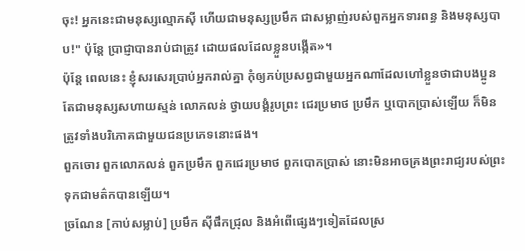ចុះ! អ្នកនេះជាមនុស្សល្មោភស៊ី ហើយជាមនុស្សប្រមឹក ជាសម្លាញ់របស់ពួកអ្នកទារពន្ធ និងមនុស្សបាប!" ប៉ុន្តែ ប្រាជ្ញាបានរាប់ជាត្រូវ ដោយផលដែលខ្លួនបង្កើត»។
ប៉ុន្តែ ពេលនេះ ខ្ញុំសរសេរប្រាប់អ្នករាល់គ្នា កុំឲ្យភប់ប្រសព្វជាមួយអ្នកណាដែលហៅខ្លួនថាជាបងប្អូន តែជាមនុស្សសហាយស្មន់ លោភលន់ ថ្វាយបង្គំរូបព្រះ ជេរប្រមាថ ប្រមឹក ឬបោកបា្រស់ឡើយ ក៏មិនត្រូវទាំងបរិភោគជាមួយជនប្រភេទនោះផង។
ពួកចោរ ពួកលោភលន់ ពួកប្រមឹក ពួកជេរប្រមាថ ពួកបោកប្រាស់ នោះមិនអាចគ្រងព្រះរាជ្យរបស់ព្រះទុកជាមត៌កបានឡើយ។
ច្រណែន [កាប់សម្លាប់] ប្រមឹក ស៊ីផឹកជ្រុល និងអំពើផ្សេងៗទៀតដែលស្រ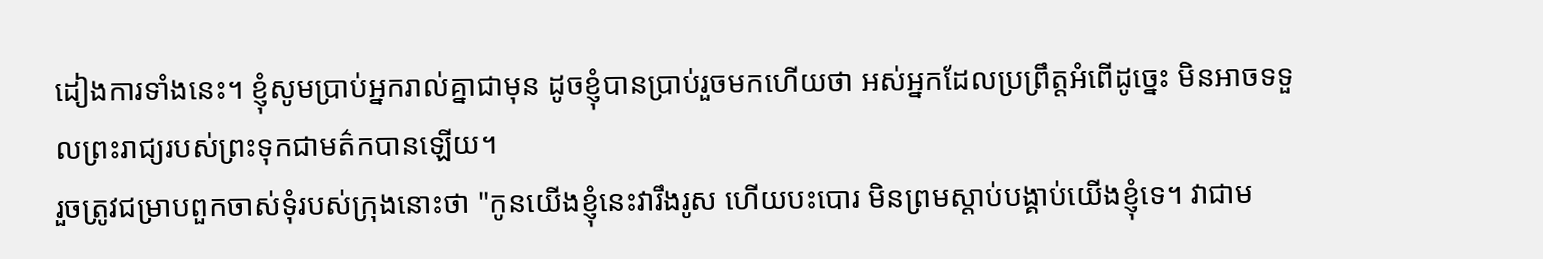ដៀងការទាំងនេះ។ ខ្ញុំសូមប្រាប់អ្នករាល់គ្នាជាមុន ដូចខ្ញុំបានប្រាប់រួចមកហើយថា អស់អ្នកដែលប្រព្រឹត្តអំពើដូច្នេះ មិនអាចទទួលព្រះរាជ្យរបស់ព្រះទុកជាមត៌កបានឡើយ។
រួចត្រូវជម្រាបពួកចាស់ទុំរបស់ក្រុងនោះថា "កូនយើងខ្ញុំនេះវារឹងរូស ហើយបះបោរ មិនព្រមស្តាប់បង្គាប់យើងខ្ញុំទេ។ វាជាម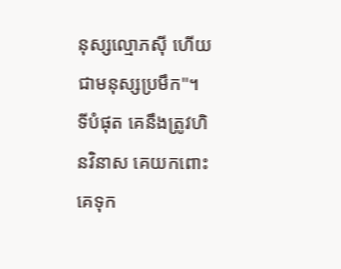នុស្សល្មោភស៊ី ហើយជាមនុស្សប្រមឹក"។
ទីបំផុត គេនឹងត្រូវហិនវិនាស គេយកពោះគេទុក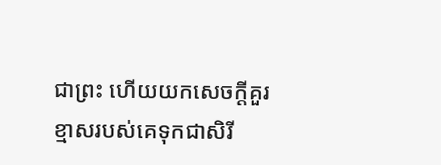ជាព្រះ ហើយយកសេចក្ដីគួរខ្មាសរបស់គេទុកជាសិរី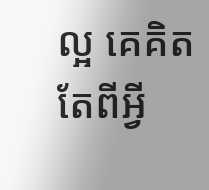ល្អ គេគិតតែពីអ្វី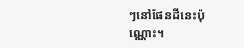ៗនៅផែនដីនេះប៉ុណ្ណោះ។